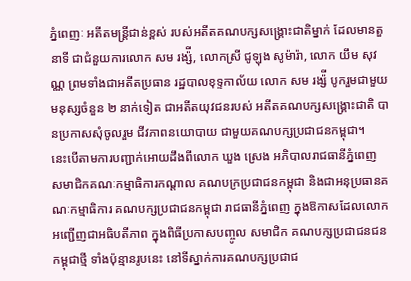ភ្នំពេញៈ អតីតមន្ដ្រីជាន់ខ្ពស់ របស់អតីតគណបក្សសង្គ្រោះជាតិម្នាក់ ដែលមានតួនាទី ជាជំនួយការលោក សម រង្ស៉ី, លោកស្រី ជូឡុង សូម៉ារ៉ា, លោក យឹម សុវណ្ណ ព្រមទាំងជាអតីតប្រធាន រដ្ឋបាលខុទ្ទកាល័យ លោក សម រង្ស៉ី បូករួមជាមួយ មនុស្សចំនួន ២ នាក់ទៀត ជាអតីតយុវជនរបស់ អតីតគណបក្សសង្គ្រោះជាតិ បានប្រកាសសុំចូលរួម ជីវភាពនយោបាយ ជាមួយគណបក្សប្រជាជនកម្ពុជា។
នេះបើតាមការបញ្ជាក់អោយដឹងពីលោក ឃួង ស្រេង អភិបាលរាជធានីភ្នំពេញ សមាជិកគណៈកម្មាធិការកណ្ដាល គណបក្រប្រជាជនកម្ពុជា និងជាអនុប្រធានគណៈកម្មាធិការ គណបក្សប្រជាជនកម្ពុជា រាជធានីភ្នំពេញ ក្នុងឱកាសដែលលោក អញ្ជើញជាអធិបតីភាព ក្នុងពិធីប្រកាសបញ្ចូល សមាជិក គណបក្សប្រជាជនជនកម្ពុជាថ្មី ទាំងប៉ុន្មានរូបនេះ នៅទីស្នាក់ការគណបក្សប្រជាជ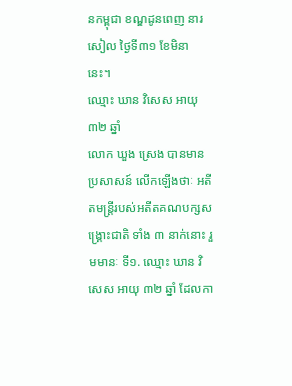នកម្ពុជា ខណ្ឌដូនពេញ នារសៀល ថ្ងៃទី៣១ ខែមិនា នេះ។
ឈ្មោះ ឃាន វិសេស អាយុ ៣២ ឆ្នាំ
លោក ឃួង ស្រេង បានមានប្រសាសន៍ លើកឡើងថាៈ អតីតមន្ដ្រីរបស់អតីតគណបក្សសង្គ្រោះជាតិ ទាំង ៣ នាក់នោះ រួមមានៈ ទី១. ឈ្មោះ ឃាន វិសេស អាយុ ៣២ ឆ្នាំ ដែលកា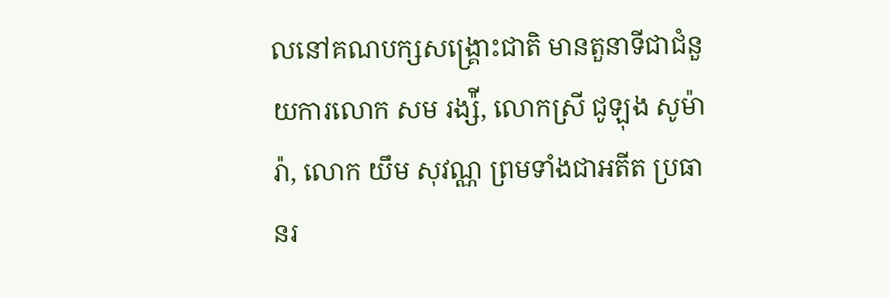លនៅគណបក្សសង្គ្រោះជាតិ មានតួនាទីជាជំនួយការលោក សម រង្ស៉ី, លោកស្រី ជូឡុង សូម៉ារ៉ា, លោក យឹម សុវណ្ណ ព្រមទាំងជាអតីត ប្រធានរ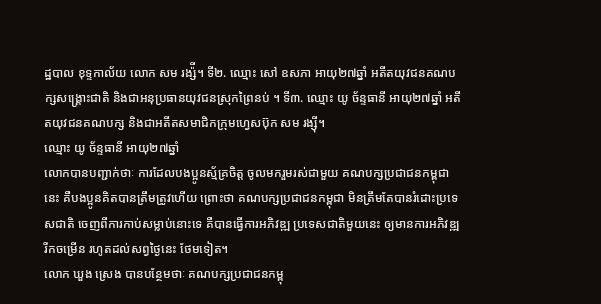ដ្ឋបាល ខុទ្ទកាល័យ លោក សម រង្ស៉ី។ ទី២. ឈ្មោះ សៅ ឧសភា អាយុ២៧ឆ្នាំ អតីតយុវជនគណបក្សសង្គ្រោះជាតិ និងជាអនុប្រធានយុវជនស្រុកព្រៃនប់ ។ ទី៣. ឈ្មោះ យូ ច័ន្ទធានី អាយុ២៧ឆ្នាំ អតីតយុវជនគណបក្ស និងជាអតីតសមាជិកក្រុមហ្វេសប៊ុក សម រង្ស៊ី។
ឈ្មោះ យូ ច័ន្ទធានី អាយុ២៧ឆ្នាំ
លោកបានបញ្ជាក់ថាៈ ការដែលបងប្អូនស្ម័គ្រចិត្ត ចូលមករួមរស់ជាមួយ គណបក្សប្រជាជនកម្ពុជានេះ គឺបងប្អូនគិតបានត្រឹមត្រូវហើយ ព្រោះថា គណបក្សប្រជាជនកម្ពុជា មិនត្រឹមតែបានរំដោះប្រទេសជាតិ ចេញពីការកាប់សម្លាប់នោះទេ គឺបានធ្វើការអភិវឌ្ឍ ប្រទេសជាតិមួយនេះ ឲ្យមានការអភិវឌ្ឍ រីកចម្រើន រហូតដល់សព្វថ្ងៃនេះ ថែមទៀត។
លោក ឃួង ស្រេង បានបន្ថែមថាៈ គណបក្សប្រជាជនកម្ពុ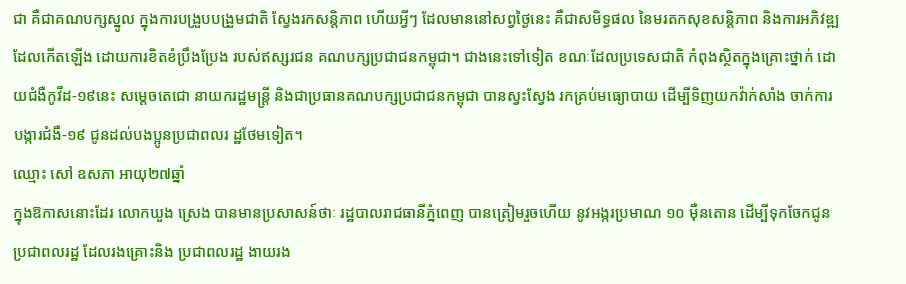ជា គឺជាគណបក្សស្នូល ក្នុងការបង្រួបបង្រួមជាតិ ស្វែងរកសន្តិភាព ហើយអ្វីៗ ដែលមាននៅសព្វថ្ងៃនេះ គឺជាសមិទ្ធផល នៃមរតកសុខសន្តិភាព និងការអភិវឌ្ឍ ដែលកើតឡើង ដោយការខិតខំប្រឹងប្រែង របស់ឥស្សរជន គណបក្សប្រជាជនកម្ពុជា។ ជាងនេះទៅទៀត ខណៈដែលប្រទេសជាតិ កំពុងស្ថិតក្នុងគ្រោះថ្នាក់ ដោយជំងឺកូវីដ-១៩នេះ សម្តេចតេជោ នាយករដ្ឋមន្ត្រី និងជាប្រធានគណបក្សប្រជាជនកម្ពុជា បានស្វះស្វែង រកគ្រប់មធ្យោបាយ ដើម្បីទិញយកវ៉ាក់សាំង ចាក់ការបង្ការជំងឺ-១៩ ជូនដល់បងប្អូនប្រជាពលរ ដ្ឋថែមទៀត។
ឈ្មោះ សៅ ឧសភា អាយុ២៧ឆ្នាំ
ក្នុងឱកាសនោះដែរ លោកឃួង ស្រេង បានមានប្រសាសន៍ថាៈ រដ្ឋបាលរាជធានីភ្នំពេញ បានត្រៀមរួចហើយ នូវអង្ករប្រមាណ ១០ ម៉ឺនតោន ដើម្បីទុកចែកជូន ប្រជាពលរដ្ឋ ដែលរងគ្រោះនិង ប្រជាពលរដ្ឋ ងាយរង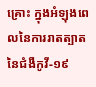គ្រោះ ក្នុងអំឡុងពេលនៃការរាតត្បាតនៃជំងឺកូវី-១៩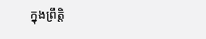ក្នុងព្រឹត្តិ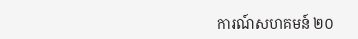ការណ៍សហគមន៍ ២០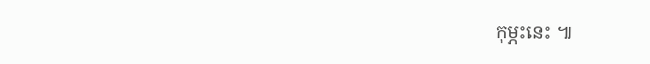កុម្ភះនេះ ៕